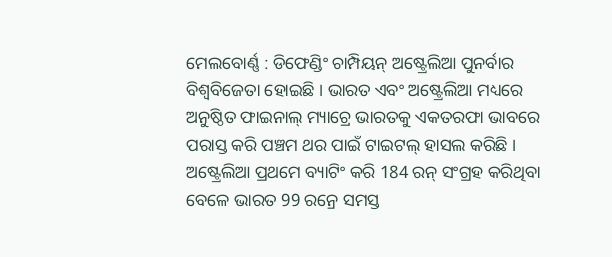ମେଲବୋର୍ଣ୍ଣ : ଡିଫେଣ୍ଡିଂ ଚାମ୍ପିୟନ୍ ଅଷ୍ଟ୍ରେଲିଆ ପୁନର୍ବାର ବିଶ୍ବବିଜେତା ହୋଇଛି । ଭାରତ ଏବଂ ଅଷ୍ଟ୍ରେଲିଆ ମଧ୍ୟରେ ଅନୁଷ୍ଠିତ ଫାଇନାଲ୍ ମ୍ୟାଚ୍ରେ ଭାରତକୁ ଏକତରଫା ଭାବରେ ପରାସ୍ତ କରି ପଞ୍ଚମ ଥର ପାଇଁ ଟାଇଟଲ୍ ହାସଲ କରିଛି । ଅଷ୍ଟ୍ରେଲିଆ ପ୍ରଥମେ ବ୍ୟାଟିଂ କରି 184 ରନ୍ ସଂଗ୍ରହ କରିଥିବା ବେଳେ ଭାରତ 99 ରନ୍ରେ ସମସ୍ତ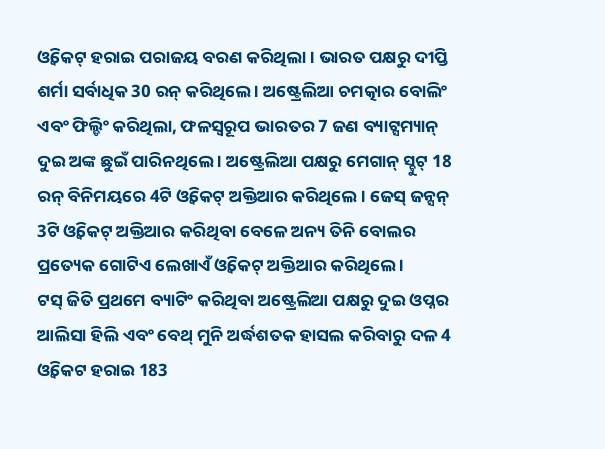ଓ୍ବିକେଟ୍ ହରାଇ ପରାଜୟ ବରଣ କରିଥିଲା । ଭାରତ ପକ୍ଷରୁ ଦୀପ୍ତି ଶର୍ମା ସର୍ବାଧିକ 30 ରନ୍ କରିଥିଲେ । ଅଷ୍ଟ୍ରେଲିଆ ଚମତ୍କାର ବୋଲିଂ ଏବଂ ଫିଲ୍ଡିଂ କରିଥିଲା, ଫଳସ୍ବରୂପ ଭାରତର 7 ଜଣ ବ୍ୟାଟ୍ସମ୍ୟାନ୍ ଦୁଇ ଅଙ୍କ ଛୁଇଁ ପାରିନଥିଲେ । ଅଷ୍ଟ୍ରେଲିଆ ପକ୍ଷରୁ ମେଗାନ୍ ସ୍ଚୁଟ୍ 18 ରନ୍ ବିନିମୟରେ 4ଟି ଓ୍ବିକେଟ୍ ଅକ୍ତିଆର କରିଥିଲେ । ଜେସ୍ ଜନ୍ସନ୍ 3ଟି ଓ୍ବିକେଟ୍ ଅକ୍ତିଆର କରିଥିବା ବେଳେ ଅନ୍ୟ ତିନି ବୋଲର ପ୍ରତ୍ୟେକ ଗୋଟିଏ ଲେଖାଏଁ ଓ୍ବିକେଟ୍ ଅକ୍ତିଆର କରିଥିଲେ ।
ଟସ୍ ଜିତି ପ୍ରଥମେ ବ୍ୟାଟିଂ କରିଥିବା ଅଷ୍ଟ୍ରେଲିଆ ପକ୍ଷରୁ ଦୁଇ ଓପ୍ନର ଆଲିସା ହିଲି ଏବଂ ବେଥ୍ ମୁନି ଅର୍ଦ୍ଧଶତକ ହାସଲ କରିବାରୁ ଦଳ 4 ଓ୍ବିକେଟ ହରାଇ 183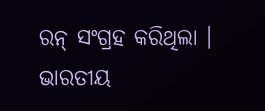ରନ୍ ସଂଗ୍ରହ କରିଥିଲା । ଭାରତୀୟ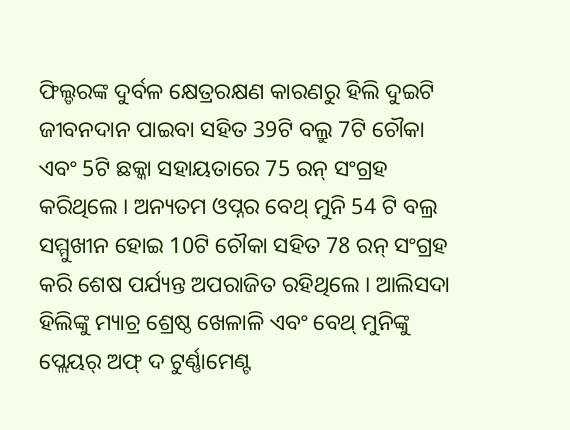ଫିଲ୍ଡରଙ୍କ ଦୁର୍ବଳ କ୍ଷେତ୍ରରକ୍ଷଣ କାରଣରୁ ହିଲି ଦୁଇଟି ଜୀବନଦାନ ପାଇବା ସହିତ 39ଟି ବଲ୍ରୁ 7ଟି ଚୌକା ଏବଂ 5ଟି ଛକ୍କା ସହାୟତାରେ 75 ରନ୍ ସଂଗ୍ରହ କରିଥିଲେ । ଅନ୍ୟତମ ଓପ୍ନର ବେଥ୍ ମୁନି 54 ଟି ବଲ୍ର ସମ୍ମୁଖୀନ ହୋଇ 10ଟି ଚୌକା ସହିତ 78 ରନ୍ ସଂଗ୍ରହ କରି ଶେଷ ପର୍ଯ୍ୟନ୍ତ ଅପରାଜିତ ରହିଥିଲେ । ଆଲିସଦା ହିଲିଙ୍କୁ ମ୍ୟାଚ୍ର ଶ୍ରେଷ୍ଠ ଖେଳାଳି ଏବଂ ବେଥ୍ ମୁନିଙ୍କୁ ପ୍ଲେୟର୍ ଅଫ୍ ଦ ଟୁର୍ଣ୍ଣାମେଣ୍ଟ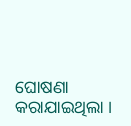ଘୋଷଣା କରାଯାଇଥିଲା ।